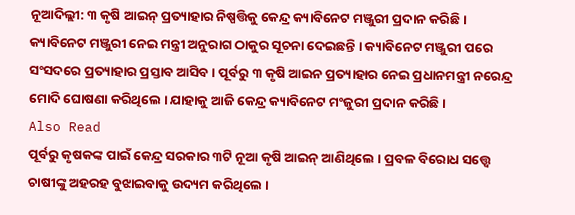ନୂଆଦିଲ୍ଲୀ: ୩ କୃଷି ଆଇନ୍ ପ୍ରତ୍ୟାହାର ନିଷ୍ପତ୍ତିକୁ କେନ୍ଦ୍ର କ୍ୟାବିନେଟ ମଞ୍ଜୁରୀ ପ୍ରଦାନ କରିଛି । କ୍ୟାବିନେଟ ମଞ୍ଜୁରୀ ନେଇ ମନ୍ତ୍ରୀ ଅନୁରାଗ ଠାକୁର ସୂଚନା ଦେଇଛନ୍ତି । କ୍ୟାବିନେଟ ମଞ୍ଜୁରୀ ପରେ ସଂସଦରେ ପ୍ରତ୍ୟାହାର ପ୍ରସ୍ତାବ ଆସିବ । ପୂର୍ବରୁ ୩ କୃଷି ଆଇନ ପ୍ରତ୍ୟାହାର ନେଇ ପ୍ରଧାନମନ୍ତ୍ରୀ ନରେନ୍ଦ୍ର ମୋଦି ଘୋଷଣା କରିଥିଲେ । ଯାହାକୁ ଆଜି କେନ୍ଦ୍ର କ୍ୟାବିନେଟ ମଂଜୁରୀ ପ୍ରଦାନ କରିଛି ।
Also Read
ପୂର୍ବରୁ କୃଷକଙ୍କ ପାଇଁ କେନ୍ଦ୍ର ସରକାର ୩ଟି ନୂଆ କୃଷି ଆଇନ୍ ଆଣିଥିଲେ । ପ୍ରବଳ ବିରୋଧ ସତ୍ତ୍ୱେ ଚାଷୀଙ୍କୁ ଅହରହ ବୁଝାଇବାକୁ ଉଦ୍ୟମ କରିଥିଲେ ।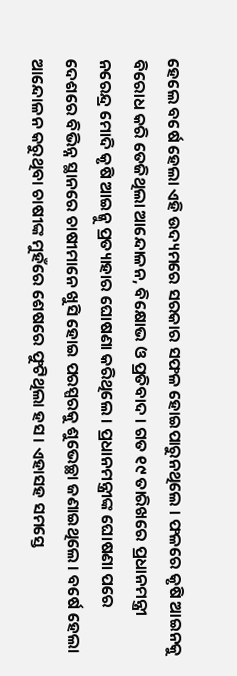ହେଲେ ବର୍ଷେ ହେଲା ଏହି ଉଦ୍ୟମରେ ସରକାର ସଫଳ ହୋଇପାରୁନଥିଲେ । ଫଳରେ କୃଷି ଆଇନକୁ ବିରୋଧ କରି ତେଜିଥିଲା ଆନ୍ଦୋଳନ, ବିକ୍ଷୋଭ ଓ ପ୍ରତିବାଦ । ଗତ ୧୯ ତାରିଖରେ ପ୍ରଧାନମନ୍ତ୍ରୀ ନରେନ୍ଦ୍ର ମୋଦି କୃଷି ଆଇନ୍କୁ ପ୍ରତ୍ୟାହାର ଘୋଷଣା କରିଥିଲେ । ପ୍ରଧାନମନ୍ତ୍ରୀଙ୍କ ଘୋଷଣା ପରେ ଦେଶରେ ବିଭିନ୍ନ ସ୍ଥାନରେ ଚାଷୀମାନେ ଖୁସି ହୋଇ ପରସ୍ପରକୁ ଶୁଭେଚ୍ଛା ଜଣାଇଥିଲେ । ବର୍ଷେ ହେଲା ଆନ୍ଦୋଳନ କରୁଥିବା ଚାଷୀଙ୍କ ମୁହଁରେ ଶେଷରେ ଫୁଟିଥିଲା ହସ । ଏହାସହ ସମସ୍ତେ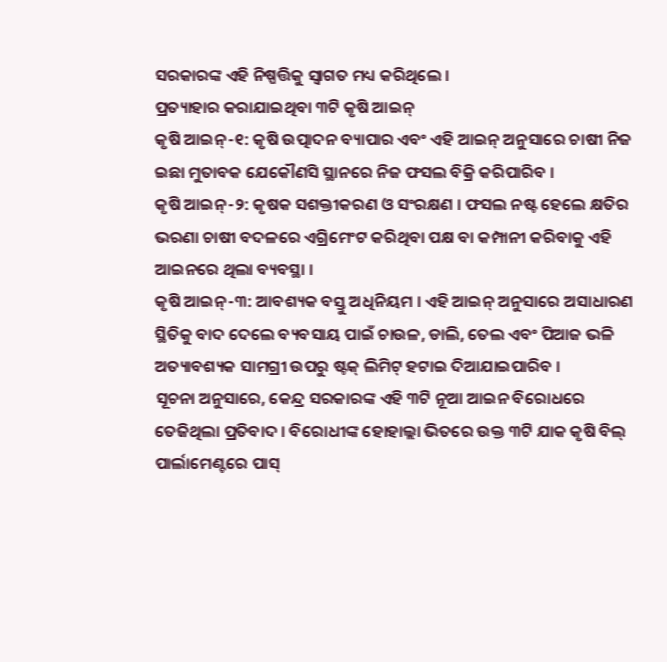ସରକାରଙ୍କ ଏହି ନିଷ୍ପତ୍ତିକୁ ସ୍ୱାଗତ ମଧ୍ୟ କରିଥିଲେ ।
ପ୍ରତ୍ୟାହାର କରାଯାଇଥିବା ୩ଟି କୃଷି ଆଇନ୍
କୃଷି ଆଇନ୍-୧: କୃଷି ଉତ୍ପାଦନ ବ୍ୟାପାର ଏବଂ ଏହି ଆଇନ୍ ଅନୁସାରେ ଚାଷୀ ନିଜ ଇଛା ମୁତାବକ ଯେକୌଣସି ସ୍ଥାନରେ ନିଜ ଫସଲ ବିକ୍ରି କରିପାରିବ ।
କୃଷି ଆଇନ୍-୨: କୃଷକ ସଶକ୍ତୀକରଣ ଓ ସଂରକ୍ଷଣ । ଫସଲ ନଷ୍ଟ ହେଲେ କ୍ଷତିର ଭରଣା ଚାଷୀ ବଦଳରେ ଏଗ୍ରିମେଂଟ କରିଥିବା ପକ୍ଷ ବା କମ୍ପାନୀ କରିବାକୁ ଏହି ଆଇନରେ ଥିଲା ବ୍ୟବସ୍ଥା ।
କୃଷି ଆଇନ୍-୩: ଆବଶ୍ୟକ ବସ୍ତୁ ଅଧିନିୟମ । ଏହି ଆଇନ୍ ଅନୁସାରେ ଅସାଧାରଣ ସ୍ଥିତିକୁ ବାଦ ଦେଲେ ବ୍ୟବସାୟ ପାଇଁ ଚାଉଳ, ଡାଲି, ତେଲ ଏବଂ ପିଆଜ ଭଳି ଅତ୍ୟାବଶ୍ୟକ ସାମଗ୍ରୀ ଉପରୁ ଷ୍ଟକ୍ ଲିମିଟ୍ ହଟାଇ ଦିଆଯାଇପାରିବ ।
ସୂଚନା ଅନୁସାରେ, କେନ୍ଦ୍ର ସରକାରଙ୍କ ଏହି ୩ଟି ନୂଆ ଆଇନ ବିରୋଧରେ ତେଜିଥିଲା ପ୍ରତିବାଦ । ବିରୋଧୀଙ୍କ ହୋହାଲ୍ଲା ଭିତରେ ଉକ୍ତ ୩ଟି ଯାକ କୃଷି ବିଲ୍ ପାର୍ଲାମେଣ୍ଟରେ ପାସ୍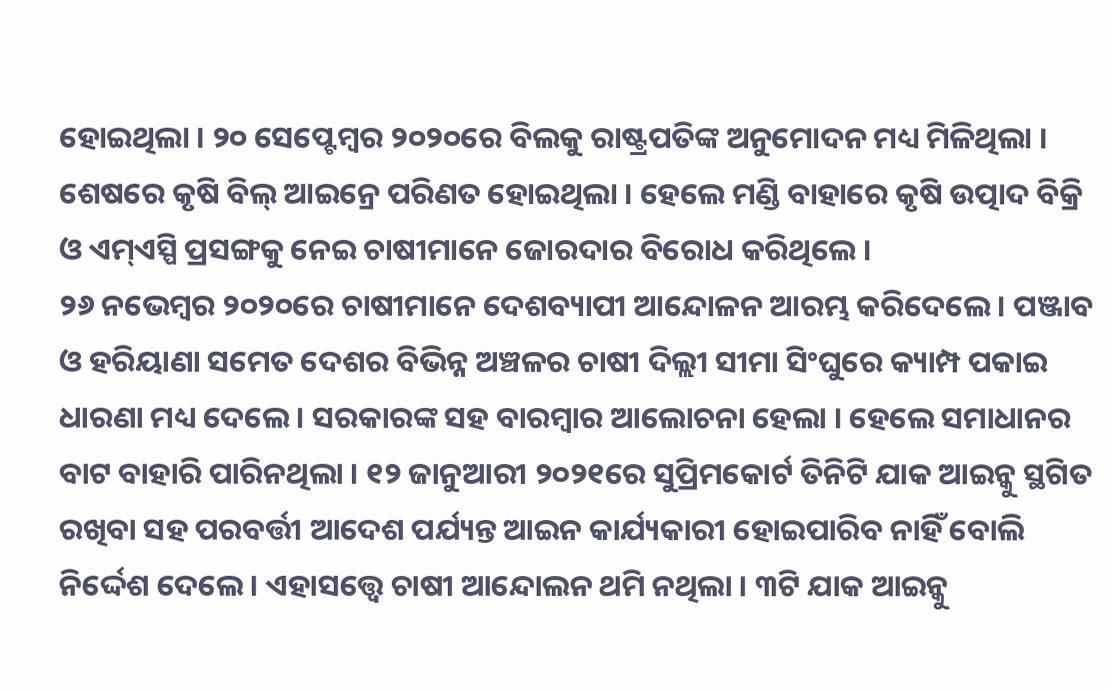ହୋଇଥିଲା । ୨୦ ସେପ୍ଟେମ୍ବର ୨୦୨୦ରେ ବିଲକୁ ରାଷ୍ଟ୍ରପତିଙ୍କ ଅନୁମୋଦନ ମଧ୍ୟ ମିଳିଥିଲା । ଶେଷରେ କୃଷି ବିଲ୍ ଆଇନ୍ରେ ପରିଣତ ହୋଇଥିଲା । ହେଲେ ମଣ୍ଡି ବାହାରେ କୃଷି ଉତ୍ପାଦ ବିକ୍ରି ଓ ଏମ୍ଏସ୍ପି ପ୍ରସଙ୍ଗକୁ ନେଇ ଚାଷୀମାନେ ଜୋରଦାର ବିରୋଧ କରିଥିଲେ ।
୨୬ ନଭେମ୍ବର ୨୦୨୦ରେ ଚାଷୀମାନେ ଦେଶବ୍ୟାପୀ ଆନ୍ଦୋଳନ ଆରମ୍ଭ କରିଦେଲେ । ପଞ୍ଜାବ ଓ ହରିୟାଣା ସମେତ ଦେଶର ବିଭିନ୍ନ ଅଞ୍ଚଳର ଚାଷୀ ଦିଲ୍ଲୀ ସୀମା ସିଂଘୁରେ କ୍ୟାମ୍ପ ପକାଇ ଧାରଣା ମଧ୍ୟ ଦେଲେ । ସରକାରଙ୍କ ସହ ବାରମ୍ବାର ଆଲୋଚନା ହେଲା । ହେଲେ ସମାଧାନର ବାଟ ବାହାରି ପାରିନଥିଲା । ୧୨ ଜାନୁଆରୀ ୨୦୨୧ରେ ସୁପ୍ରିମକୋର୍ଟ ତିନିଟି ଯାକ ଆଇନ୍କୁ ସ୍ଥଗିତ ରଖିବା ସହ ପରବର୍ତ୍ତୀ ଆଦେଶ ପର୍ଯ୍ୟନ୍ତ ଆଇନ କାର୍ଯ୍ୟକାରୀ ହୋଇପାରିବ ନାହିଁ ବୋଲି ନିର୍ଦ୍ଦେଶ ଦେଲେ । ଏହାସତ୍ତ୍ୱେ ଚାଷୀ ଆନ୍ଦୋଲନ ଥମି ନଥିଲା । ୩ଟି ଯାକ ଆଇନ୍କୁ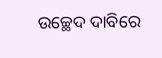ଉଚ୍ଛେଦ ଦାବିରେ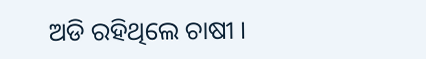ଅଡି ରହିଥିଲେ ଚାଷୀ ।